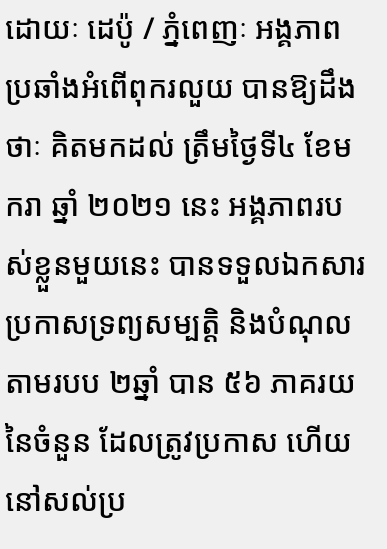ដោយៈ ដេប៉ូ / ភ្នំពេញៈ អង្គភាពប្រឆាំងអំពើពុករលួយ បានឱ្យដឹងថាៈ គិតមកដល់ ត្រឹមថ្ងៃទី៤ ខែមករា ឆ្នាំ ២០២១ នេះ អង្គភាពរបស់ខ្លួនមួយនេះ បានទទួលឯកសារ ប្រកាសទ្រព្យសម្បត្តិ និងបំណុល តាមរបប ២ឆ្នាំ បាន ៥៦ ភាគរយ នៃចំនួន ដែលត្រូវប្រកាស ហើយនៅសល់ប្រ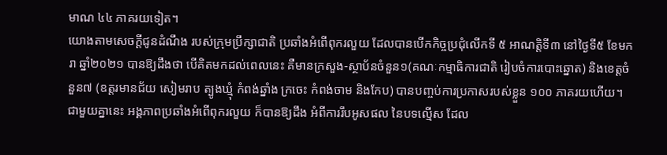មាណ ៤៤ ភាគរយទៀត។
យោងតាមសេចក្តីជូនដំណឹង របស់ក្រុមប្រឹក្សាជាតិ ប្រឆាំងអំពើពុករលួយ ដែលបានបើកកិច្ចប្រជុំលើកទី ៥ អាណត្តិទី៣ នៅថ្ងៃទី៥ ខែមករា ឆ្នាំ២០២១ បានឱ្យដឹងថា បើគិតមកដល់ពេលនេះ គឺមានក្រសួង-ស្ថាប័នចំនួន១(គណៈកម្មាធិការជាតិ រៀបចំការបោះឆ្នោត) និងខេត្តចំនួន៧ (ឧត្តរមានជ័យ សៀមរាប ត្បូងឃ្មុំ កំពង់ឆ្នាំង ក្រចេះ កំពង់ចាម និងកែប) បានបញ្ចប់ការប្រកាសរបស់ខ្លួន ១០០ ភាគរយហើយ។
ជាមួយគ្នានេះ អង្គភាពប្រឆាំងអំពើពុករលួយ ក៏បានឱ្យដឹង អំពីការរឹបអូសផល នៃបទល្មើស ដែល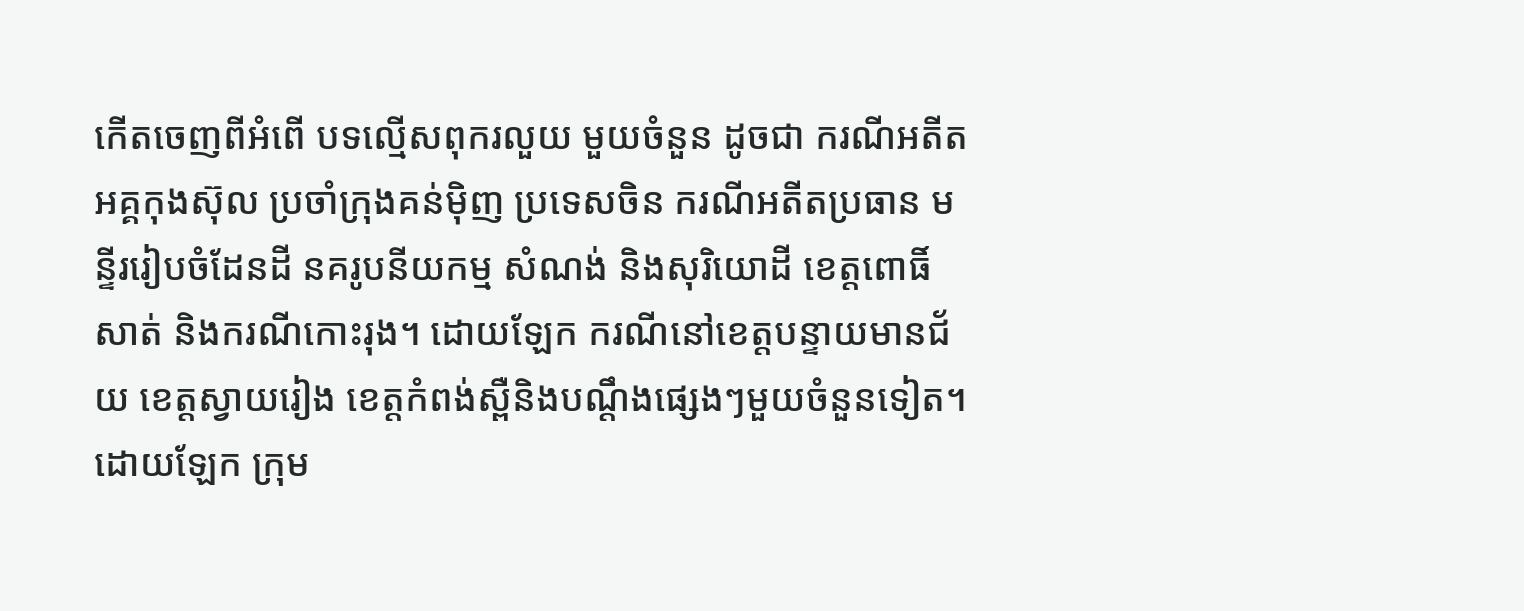កើតចេញពីអំពើ បទល្មើសពុករលួយ មួយចំនួន ដូចជា ករណីអតីតអគ្គកុងស៊ុល ប្រចាំក្រុងគន់ម៉ិញ ប្រទេសចិន ករណីអតីតប្រធាន មន្ទីររៀបចំដែនដី នគរូបនីយកម្ម សំណង់ និងសុរិយោដី ខេត្តពោធិ៍សាត់ និងករណីកោះរុង។ ដោយឡែក ករណីនៅខេត្តបន្ទាយមានជ័យ ខេត្តស្វាយរៀង ខេត្តកំពង់ស្ពឺនិងបណ្តឹងផ្សេងៗមួយចំនួនទៀត។
ដោយឡែក ក្រុម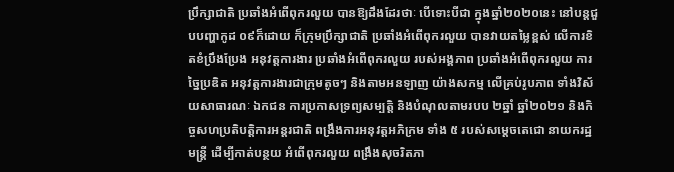ប្រឹក្សាជាតិ ប្រឆាំងអំពើពុករលួយ បានឱ្យដឹងដែរថាៈ បើទោះបីជា ក្នុងឆ្នាំ២០២០នេះ នៅបន្តជួបបញ្ហាកូដ ០៩ក៏ដោយ ក៏ក្រុមប្រឹក្សាជាតិ ប្រឆាំងអំពើពុករលួយ បានវាយតម្លៃខ្ពស់ លើការខិតខំប្រឹងប្រែង អនុវត្តការងារ ប្រឆាំងអំពើពុករលួយ របស់អង្គភាព ប្រឆាំងអំពើពុករលួយ ការច្នៃប្រឌិត អនុវត្តការងារជាក្រុមតូចៗ និងតាមអនឡាញ យ៉ាងសកម្ម លើគ្រប់រូបភាព ទាំងវិស័យសាធារណៈ ឯកជន ការប្រកាសទ្រព្យសម្បត្តិ និងបំណុលតាមរបប ២ឆ្នាំ ឆ្នាំ២០២១ និងកិច្ចសហប្រតិបត្តិការអន្តរជាតិ ពង្រឹងការអនុវត្តអភិក្រម ទាំង ៥ របស់សម្តេចតេជោ នាយករដ្ឋមន្ត្រី ដើម្បីកាត់បន្ថយ អំពើពុករលួយ ពង្រឹងសុចរិតភា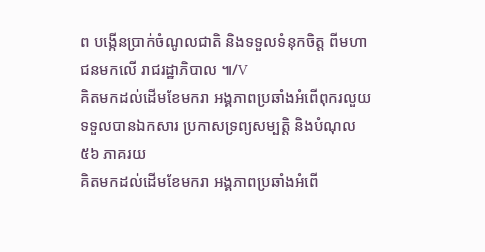ព បង្កើនប្រាក់ចំណូលជាតិ និងទទួលទំនុកចិត្ត ពីមហាជនមកលើ រាជរដ្ឋាភិបាល ៕/V
គិតមកដល់ដើមខែមករា អង្គភាពប្រឆាំងអំពើពុករលួយ ទទួលបានឯកសារ ប្រកាសទ្រព្យសម្បត្តិ និងបំណុល ៥៦ ភាគរយ
គិតមកដល់ដើមខែមករា អង្គភាពប្រឆាំងអំពើ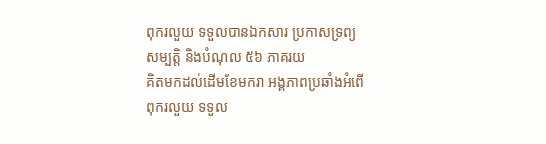ពុករលួយ ទទួលបានឯកសារ ប្រកាសទ្រព្យសម្បត្តិ និងបំណុល ៥៦ ភាគរយ
គិតមកដល់ដើមខែមករា អង្គភាពប្រឆាំងអំពើពុករលួយ ទទួល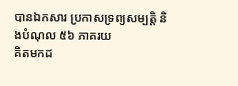បានឯកសារ ប្រកាសទ្រព្យសម្បត្តិ និងបំណុល ៥៦ ភាគរយ
គិតមកដ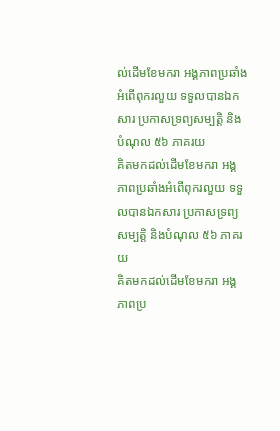ល់ដើមខែមករា អង្គភាពប្រឆាំងអំពើពុករលួយ ទទួលបានឯកសារ ប្រកាសទ្រព្យសម្បត្តិ និងបំណុល ៥៦ ភាគរយ
គិតមកដល់ដើមខែមករា អង្គភាពប្រឆាំងអំពើពុករលួយ ទទួលបានឯកសារ ប្រកាសទ្រព្យសម្បត្តិ និងបំណុល ៥៦ ភាគរយ
គិតមកដល់ដើមខែមករា អង្គភាពប្រ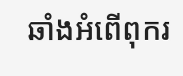ឆាំងអំពើពុករ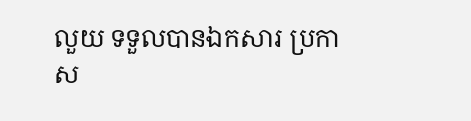លួយ ទទួលបានឯកសារ ប្រកាស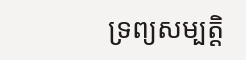ទ្រព្យសម្បត្តិ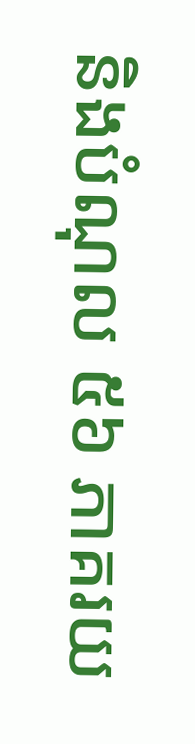និងបំណុល ៥៦ ភាគរយ